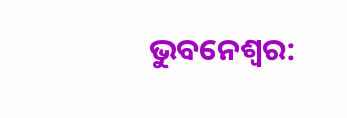ଭୁବନେଶ୍ୱର: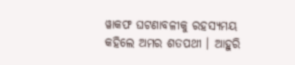ୱାକଫ ଘଟଣାବଳୀକୁ ରହସ୍ୟମୟ କହିଲେ ଅମର ଶତପଥୀ । ଆହୁରି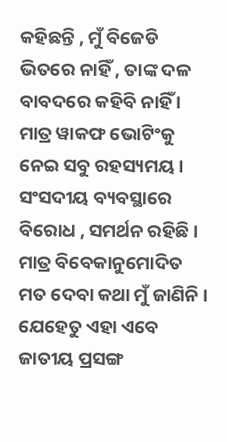କହିଛନ୍ତି , ମୁଁ ବିଜେଡି ଭିତରେ ନାହିଁ , ତାଙ୍କ ଦଳ ବାବଦରେ କହିବି ନାହିଁ । ମାତ୍ର ୱାକଫ ଭୋଟିଂକୁ ନେଇ ସବୁ ରହସ୍ୟମୟ । ସଂସଦୀୟ ବ୍ୟବସ୍ଥାରେ ବିରୋଧ , ସମର୍ଥନ ରହିଛି । ମାତ୍ର ବିବେକାନୁମୋଦିତ ମତ ଦେବା କଥା ମୁଁ ଜାଣିନି । ଯେହେତୁ ଏହା ଏବେ ଜାତୀୟ ପ୍ରସଙ୍ଗ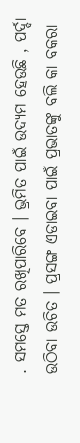. ସମସ୍ତେ ମତ ରଖିପାରିବେ । ଭ୍ରମିତ ପାଇଁ ଉଦ୍ୟମ ହେଉଛି , ପର୍ଦ୍ଦା ଉଠିବା ଉଚିତ । ପ୍ରସଙ୍ଗ ଏଡାଇବା ପାଇଁ ପ୍ରଭାତଙ୍କୁ ବଲି କା ବକରା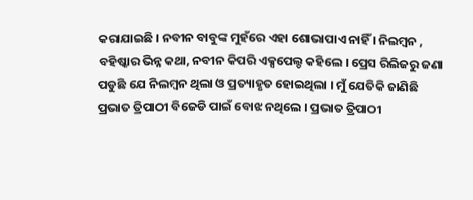କରାଯାଇଛି । ନବୀନ ବାବୁଙ୍କ ମୁହଁରେ ଏହା ଶୋଭାପାଏ ନାହିଁ । ନିଲମ୍ବନ , ବହିଷ୍କାର ଭିନ୍ନ କଥା, ନବୀନ କିପରି ଏକ୍ସପେଲ୍ଡ କହିଲେ । ପ୍ରେସ ରିଲିଜରୁ ଜଣା ପଡୁଛି ଯେ ନିଲମ୍ବନ ଥିଲା ଓ ପ୍ରତ୍ୟାହୃତ ହୋଇଥିଲା । ମୁଁ ଯେତିକି ଜାଣିଛି ପ୍ରଭାତ ତ୍ରିପାଠୀ ବିଜେଡି ପାଇଁ ବୋଝ ନଥିଲେ । ପ୍ରଭାତ ତ୍ରିପାଠୀ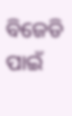ବିଜେଡି ପାଇଁ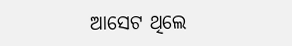ଆସେଟ ଥିଲେ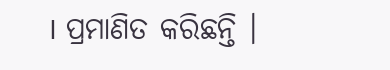। ପ୍ରମାଣିତ କରିଛନ୍ତି ।